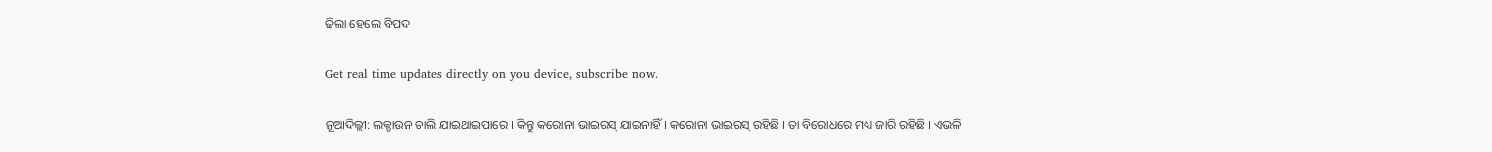ଢିଲା ହେଲେ ବିପଦ

Get real time updates directly on you device, subscribe now.

ନୂଆଦିଲ୍ଲୀ: ଲକ୍ଡାଉନ ଚାଲି ଯାଇଥାଇପାରେ । କିନ୍ତୁ କରୋନା ଭାଇରସ୍ ଯାଇନାହିଁ । କରୋନା ଭାଇରସ୍ ରହିଛି । ତା ବିରୋଧରେ ମଧ୍ୟ ଜାରି ରହିଛି । ଏଭଳି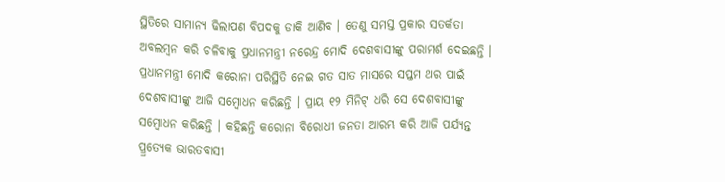ସ୍ଥିତିରେ ସାମାନ୍ୟ ଢିଲାପଣ ବିପଦକୁ ଡାକି ଆଣିବ । ତେଣୁ ସମସ୍ତ ପ୍ରକାର ସତର୍କତା ଅବଲମ୍ବନ କରି ଚଳିବାକୁ ପ୍ରଧାନମନ୍ତ୍ରୀ ନରେନ୍ଦ୍ର ମୋଦି ଦେଶବାସୀଙ୍କୁ ପରାମର୍ଶ ଦେଇଛନ୍ତି ।
ପ୍ରଧାନମନ୍ତ୍ରୀ ମୋଦି କରୋନା ପରିସ୍ଥିତି ନେଇ ଗତ ସାତ ମାସରେ ସପ୍ତମ ଥର ପାଇଁ ଦେଶବାସୀଙ୍କୁ ଆଜି ସମ୍ବୋଧନ କରିଛନ୍ତି । ପ୍ରାୟ ୧୨ ମିନିଟ୍ ଧରି ସେ ଦେଶବାସୀଙ୍କୁ ସମ୍ବୋଧନ କରିଛନ୍ତି । କହିଛନ୍ତି କରୋନା ବିରୋଧୀ ଜନତା ଆରମ୍ଭ କରି ଆଜି ପର୍ଯ୍ୟନ୍ତ ପ୍ର୍ରତ୍ୟେକ ଭାରତବାସୀ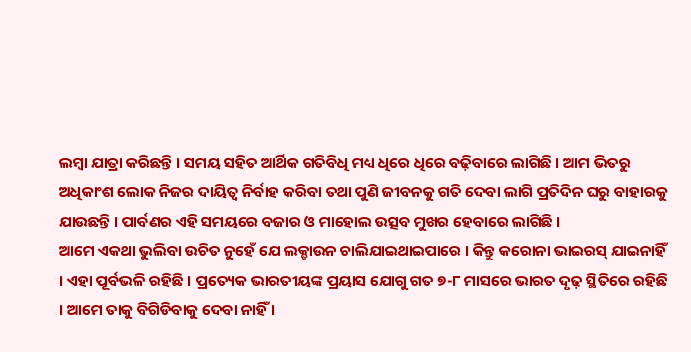ଲମ୍ବା ଯାତ୍ରା କରିଛନ୍ତି । ସମୟ ସହିତ ଆର୍ଥିକ ଗତିବିଧି ମଧ୍ୟ ଧିରେ ଧିରେ ବଢ଼ିବାରେ ଲାଗିଛି । ଆମ ଭିତରୁ ଅଧିକାଂଶ ଲୋକ ନିଜର ଦାୟିତ୍ୱ ନିର୍ବାହ କରିବା ତଥା ପୁଣି ଜୀବନକୁ ଗତି ଦେବା ଲାଗି ପ୍ରତିଦିନ ଘରୁ ବାହାରକୁ ଯାଉଛନ୍ତି । ପାର୍ବଣର ଏହି ସମୟରେ ବଜାର ଓ ମାହୋଲ ଉତ୍ସବ ମୁଖର ହେବାରେ ଲାଗିଛି ।
ଆମେ ଏକଥା ଭୁଲିବା ଉଚିତ ନୁହେଁ ଯେ ଲକ୍ଡାଉନ ଚାଲିଯାଇଥାଇପାରେ । କିନ୍ତୁ କରୋନା ଭାଇରସ୍ ଯାଇନାହିଁ । ଏହା ପୂର୍ବଭଳି ରହିଛି । ପ୍ରତ୍ୟେକ ଭାରତୀୟଙ୍କ ପ୍ରୟାସ ଯୋଗୁ ଗତ ୭-୮ ମାସରେ ଭାରତ ଦୃଢ଼ ସ୍ଥିତିରେ ରହିଛି । ଆମେ ତାକୁ ବିଗିଡିବାକୁ ଦେବା ନାହିଁ ।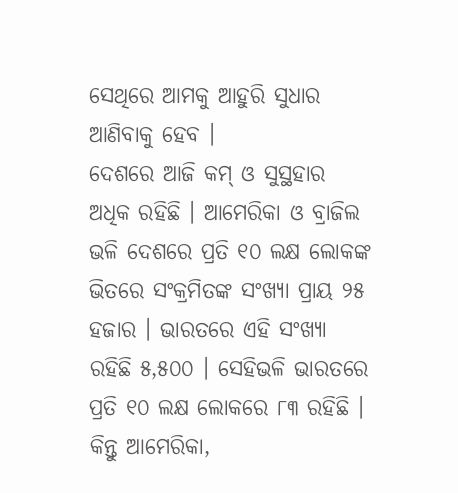ସେଥିରେ ଆମକୁ ଆହୁରି ସୁଧାର ଆଣିବାକୁ ହେବ ।
ଦେଶରେ ଆଜି କମ୍ ଓ ସୁସ୍ଥହାର ଅଧିକ ରହିଛି । ଆମେରିକା ଓ ବ୍ରାଜିଲ ଭଳି ଦେଶରେ ପ୍ରତି ୧୦ ଲକ୍ଷ ଲୋକଙ୍କ ଭିତରେ ସଂକ୍ରମିତଙ୍କ ସଂଖ୍ୟା ପ୍ରାୟ ୨୫ ହଜାର । ଭାରତରେ ଏହି ସଂଖ୍ୟା ରହିଛି ୫,୫୦୦ । ସେହିଭଳି ଭାରତରେ ପ୍ରତି ୧୦ ଲକ୍ଷ ଲୋକରେ ୮୩ ରହିଛି । କିନ୍ତୁ ଆମେରିକା,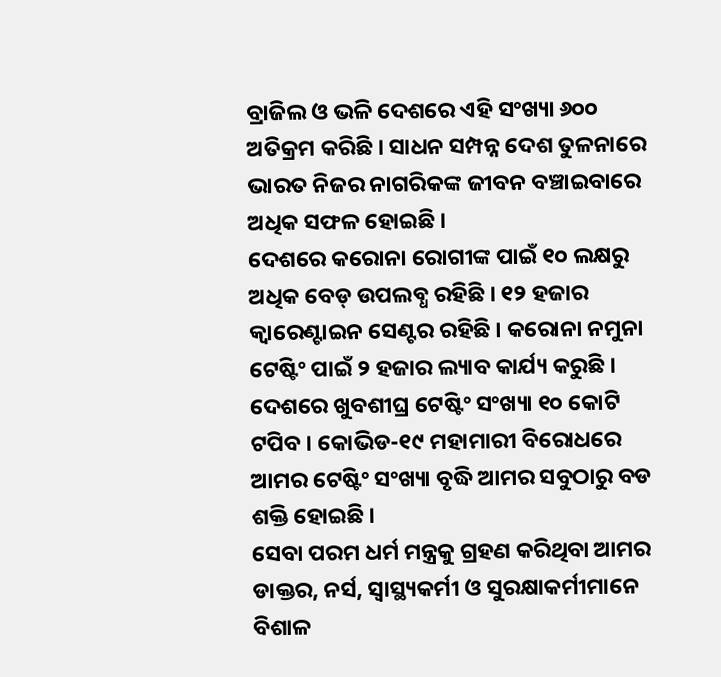ବ୍ରାଜିଲ ଓ ଭଳି ଦେଶରେ ଏହି ସଂଖ୍ୟା ୬୦୦ ଅତିକ୍ରମ କରିଛି । ସାଧନ ସମ୍ପନ୍ନ ଦେଶ ତୁଳନାରେ ଭାରତ ନିଜର ନାଗରିକଙ୍କ ଜୀବନ ବଞ୍ଚାଇବାରେ ଅଧିକ ସଫଳ ହୋଇଛି ।
ଦେଶରେ କରୋନା ରୋଗୀଙ୍କ ପାଇଁ ୧୦ ଲକ୍ଷରୁ ଅଧିକ ବେଡ୍ ଉପଲବ୍ଧ ରହିଛି । ୧୨ ହଜାର କ୍ୱାରେଣ୍ଟାଇନ ସେଣ୍ଟର ରହିଛି । କରୋନା ନମୁନା ଟେଷ୍ଟିଂ ପାଇଁ ୨ ହଜାର ଲ୍ୟାବ କାର୍ଯ୍ୟ କରୁଛି । ଦେଶରେ ଖୁବଶୀଘ୍ର ଟେଷ୍ଟିଂ ସଂଖ୍ୟା ୧୦ କୋଟି ଟପିବ । କୋଭିଡ-୧୯ ମହାମାରୀ ବିରୋଧରେ ଆମର ଟେଷ୍ଟିଂ ସଂଖ୍ୟା ବୃଦ୍ଧି ଆମର ସବୁଠାରୁ ବଡ ଶକ୍ତି ହୋଇଛି ।
ସେବା ପରମ ଧର୍ମ ମନ୍ତ୍ରକୁ ଗ୍ରହଣ କରିଥିବା ଆମର ଡାକ୍ତର, ନର୍ସ, ସ୍ୱାସ୍ଥ୍ୟକର୍ମୀ ଓ ସୁରକ୍ଷାକର୍ମୀମାନେ ବିଶାଳ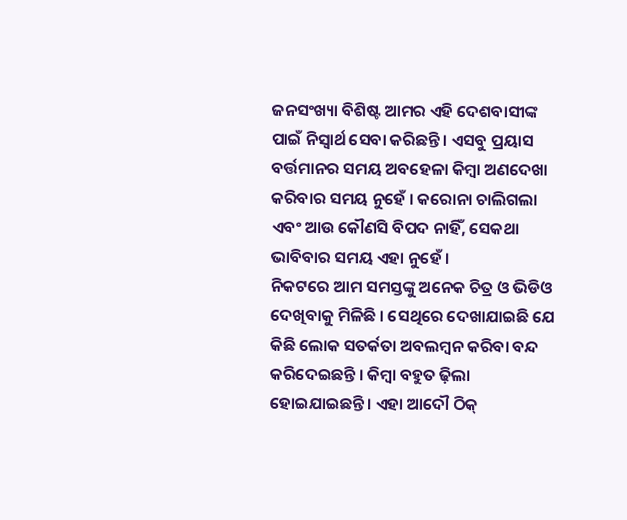ଜନସଂଖ୍ୟା ବିଶିଷ୍ଟ ଆମର ଏହି ଦେଶବାସୀଙ୍କ ପାଇଁ ନିସ୍ୱାର୍ଥ ସେବା କରିଛନ୍ତି । ଏସବୁ ପ୍ରୟାସ ବର୍ତ୍ତମାନର ସମୟ ଅବହେଳା କିମ୍ବା ଅଣଦେଖା କରିବାର ସମୟ ନୁହେଁ । କରୋନା ଚାଲିଗଲା ଏବଂ ଆଉ କୌଣସି ବିପଦ ନାହିଁ, ସେକଥା ଭାବିବାର ସମୟ ଏହା ନୁହେଁ ।
ନିକଟରେ ଆମ ସମସ୍ତଙ୍କୁ ଅନେକ ଚିତ୍ର ଓ ଭିଡିଓ ଦେଖିବାକୁ ମିଳିଛି । ସେଥିରେ ଦେଖାଯାଇଛି ଯେ କିଛି ଲୋକ ସତର୍କତା ଅବଲମ୍ବନ କରିବା ବନ୍ଦ କରିଦେଇଛନ୍ତି । କିମ୍ବା ବହୁତ ଢ଼ିଲା ହୋଇଯାଇଛନ୍ତି । ଏହା ଆଦୌ ଠିକ୍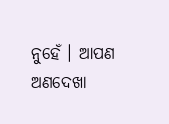ନୁହେଁ । ଆପଣ ଅଣଦେଖା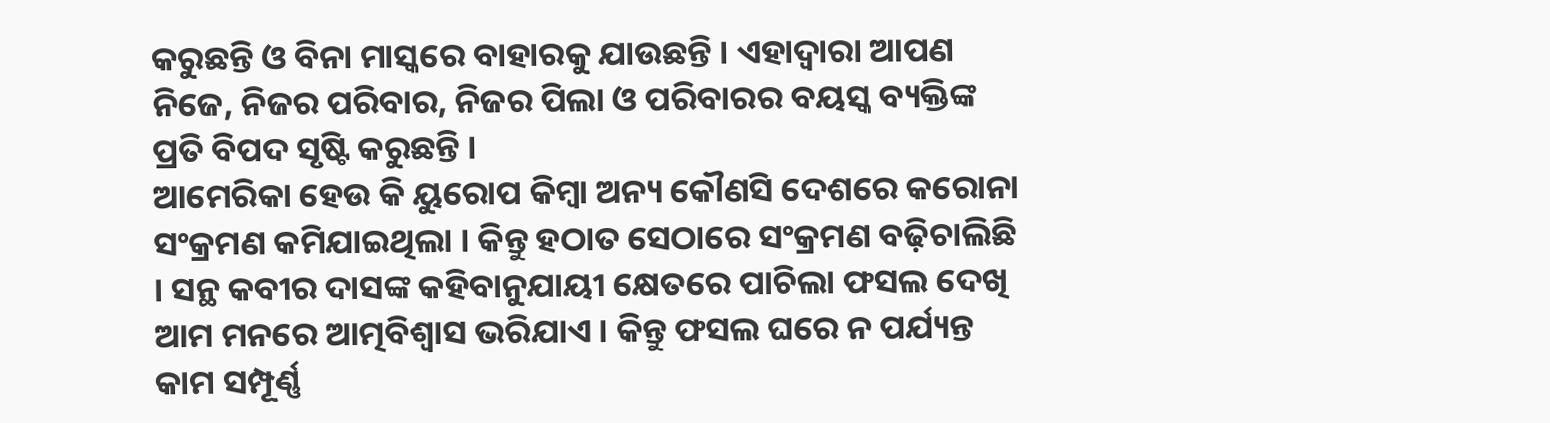କରୁଛନ୍ତି ଓ ବିନା ମାସ୍କରେ ବାହାରକୁ ଯାଉଛନ୍ତି । ଏହାଦ୍ୱାରା ଆପଣ ନିଜେ, ନିଜର ପରିବାର, ନିଜର ପିଲା ଓ ପରିବାରର ବୟସ୍କ ବ୍ୟକ୍ତିଙ୍କ ପ୍ରତି ବିପଦ ସୃଷ୍ଟି କରୁଛନ୍ତି ।
ଆମେରିକା ହେଉ କି ୟୁରୋପ କିମ୍ବା ଅନ୍ୟ କୌଣସି ଦେଶରେ କରୋନା ସଂକ୍ରମଣ କମିଯାଇଥିଲା । କିନ୍ତୁ ହଠାତ ସେଠାରେ ସଂକ୍ରମଣ ବଢ଼ିଚାଲିଛି । ସନ୍ଥ କବୀର ଦାସଙ୍କ କହିବାନୁଯାୟୀ କ୍ଷେତରେ ପାଚିଲା ଫସଲ ଦେଖି ଆମ ମନରେ ଆତ୍ମବିଶ୍ୱାସ ଭରିଯାଏ । କିନ୍ତୁ ଫସଲ ଘରେ ନ ପର୍ଯ୍ୟନ୍ତ କାମ ସମ୍ପୂର୍ଣ୍ଣ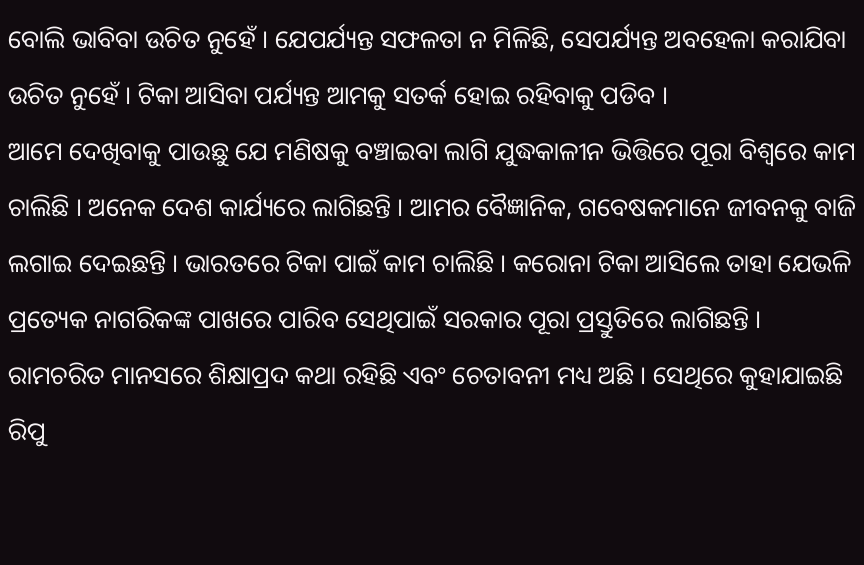ବୋଲି ଭାବିବା ଉଚିତ ନୁହେଁ । ଯେପର୍ଯ୍ୟନ୍ତ ସଫଳତା ନ ମିଳିଛି, ସେପର୍ଯ୍ୟନ୍ତ ଅବହେଳା କରାଯିବା ଉଚିତ ନୁହେଁ । ଟିକା ଆସିବା ପର୍ଯ୍ୟନ୍ତ ଆମକୁ ସତର୍କ ହୋଇ ରହିବାକୁ ପଡିବ ।
ଆମେ ଦେଖିବାକୁ ପାଉଛୁ ଯେ ମଣିଷକୁ ବଞ୍ଚାଇବା ଲାଗି ଯୁଦ୍ଧକାଳୀନ ଭିତ୍ତିରେ ପୂରା ବିଶ୍ୱରେ କାମ ଚାଲିଛି । ଅନେକ ଦେଶ କାର୍ଯ୍ୟରେ ଲାଗିଛନ୍ତି । ଆମର ବୈଜ୍ଞାନିକ, ଗବେଷକମାନେ ଜୀବନକୁ ବାଜି ଲଗାଇ ଦେଇଛନ୍ତି । ଭାରତରେ ଟିକା ପାଇଁ କାମ ଚାଲିଛି । କରୋନା ଟିକା ଆସିଲେ ତାହା ଯେଭଳି ପ୍ରତ୍ୟେକ ନାଗରିକଙ୍କ ପାଖରେ ପାରିବ ସେଥିପାଇଁ ସରକାର ପୂରା ପ୍ରସ୍ତୁତିରେ ଲାଗିଛନ୍ତି ।
ରାମଚରିତ ମାନସରେ ଶିକ୍ଷାପ୍ରଦ କଥା ରହିଛି ଏବଂ ଚେତାବନୀ ମଧ୍ୟ ଅଛି । ସେଥିରେ କୁହାଯାଇଛି ରିପୁ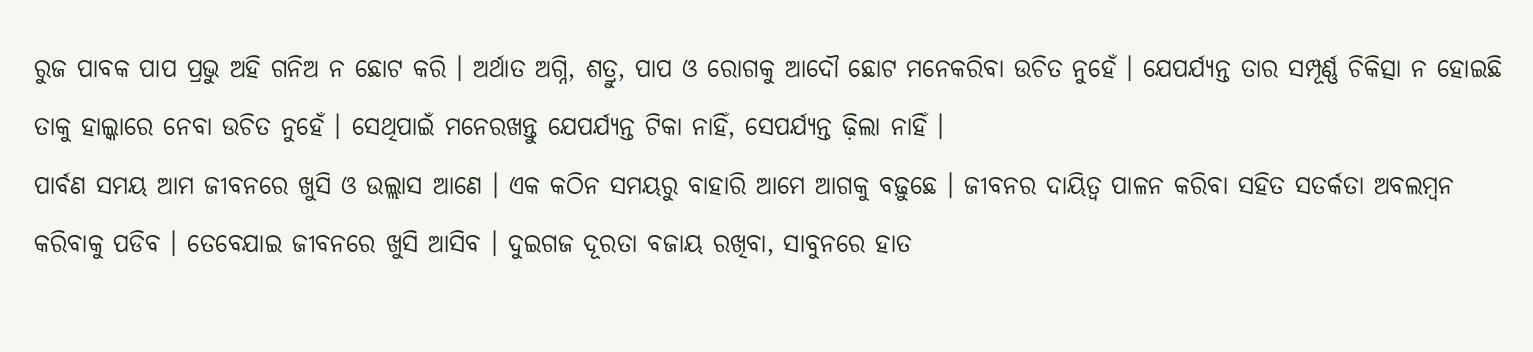ରୁଜ ପାବକ ପାପ ପ୍ରଭୁ ଅହି ଗନିଅ ନ ଛୋଟ କରି । ଅର୍ଥାତ ଅଗ୍ନି, ଶତ୍ରୁ, ପାପ ଓ ରୋଗକୁ ଆଦୌ ଛୋଟ ମନେକରିବା ଉଚିତ ନୁହେଁ । ଯେପର୍ଯ୍ୟନ୍ତ ତାର ସମ୍ପୂର୍ଣ୍ଣ ଚିକିତ୍ସା ନ ହୋଇଛି ତାକୁ ହାଲ୍କାରେ ନେବା ଉଚିତ ନୁହେଁ । ସେଥିପାଇଁ ମନେରଖନ୍ତୁ ଯେପର୍ଯ୍ୟନ୍ତ ଟିକା ନାହିଁ, ସେପର୍ଯ୍ୟନ୍ତ ଢ଼ିଲା ନାହିଁ ।
ପାର୍ବଣ ସମୟ ଆମ ଜୀବନରେ ଖୁସି ଓ ଉଲ୍ଲାସ ଆଣେ । ଏକ କଠିନ ସମୟରୁ ବାହାରି ଆମେ ଆଗକୁ ବଢ଼ୁଛେ । ଜୀବନର ଦାୟିତ୍ୱ ପାଳନ କରିବା ସହିତ ସତର୍କତା ଅବଲମ୍ବନ କରିବାକୁ ପଡିବ । ତେବେଯାଇ ଜୀବନରେ ଖୁସି ଆସିବ । ଦୁଇଗଜ ଦୂରତା ବଜାୟ ରଖିବା, ସାବୁନରେ ହାତ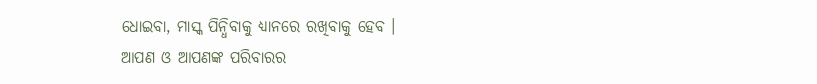ଧୋଇବା, ମାସ୍କ ପିନ୍ଧିବାକୁ ଧ୍ୟାନରେ ରଖିବାକୁ ହେବ ।
ଆପଣ ଓ ଆପଣଙ୍କ ପରିବାରର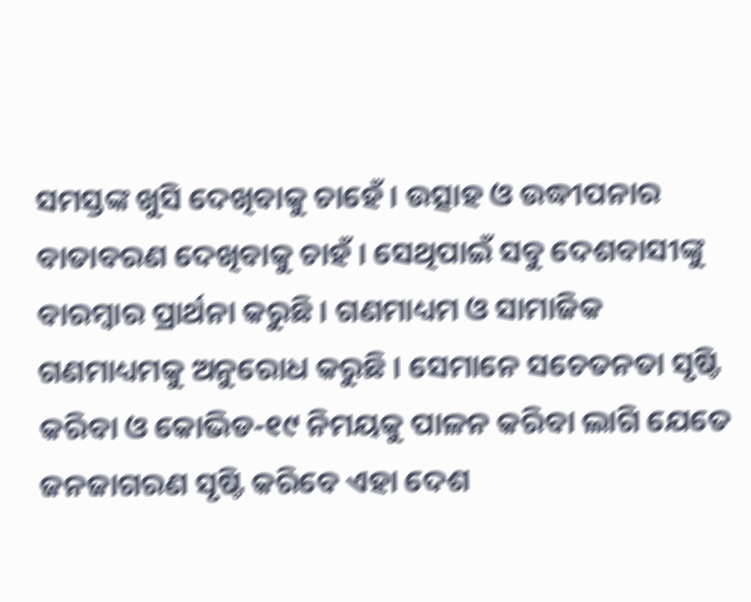ସମସ୍ତଙ୍କ ଖୁସି ଦେଖିବାକୁ ଚାହେଁ । ଉତ୍ସାହ ଓ ଉଦ୍ଧୀପନାର ବାତାବରଣ ଦେଖିବାକୁ ଚାହଁ । ସେଥିପାଇଁ ସବୁ ଦେଶବାସୀଙ୍କୁ ବାରମ୍ବାର ପ୍ରାର୍ଥନା କରୁଛି । ଗଣମାଧ୍ୟମ ଓ ସାମାଜିକ ଗଣମାଧ୍ୟମକୁ ଅନୁରୋଧ କରୁଛି । ସେମାନେ ସଚେତନତା ସୃଷ୍ଟି କରିବା ଓ କୋଭିଡ-୧୯ ନିମୟକୁ ପାଳନ କରିବା ଲାଗି ଯେତେ ଜନଜାଗରଣ ସୃଷ୍ଟି କରିବେ ଏହା ଦେଶ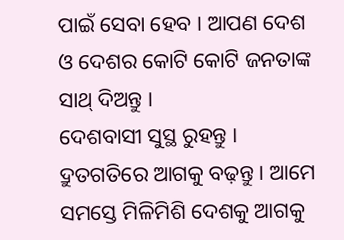ପାଇଁ ସେବା ହେବ । ଆପଣ ଦେଶ ଓ ଦେଶର କୋଟି କୋଟି ଜନତାଙ୍କ ସାଥ୍ ଦିଅନ୍ତୁ ।
ଦେଶବାସୀ ସୁସ୍ଥ ରୁହନ୍ତୁ । ଦ୍ରୁତଗତିରେ ଆଗକୁ ବଢ଼ନ୍ତୁ । ଆମେ ସମସ୍ତେ ମିଳିମିଶି ଦେଶକୁ ଆଗକୁ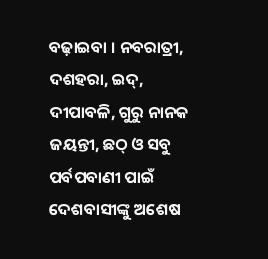ବଢ଼ାଇବା । ନବରାତ୍ରୀ, ଦଶହରା, ଇଦ୍, ଦୀପାବଳି, ଗୁରୁ ନାନକ ଜୟନ୍ତୀ, ଛଠ୍ ଓ ସବୁ ପର୍ବପବାଣୀ ପାଇଁ ଦେଶବାସୀଙ୍କୁ ଅଶେଷ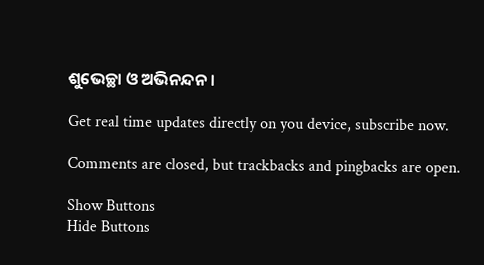ଶୁଭେଚ୍ଛା ଓ ଅଭିନନ୍ଦନ ।

Get real time updates directly on you device, subscribe now.

Comments are closed, but trackbacks and pingbacks are open.

Show Buttons
Hide Buttons